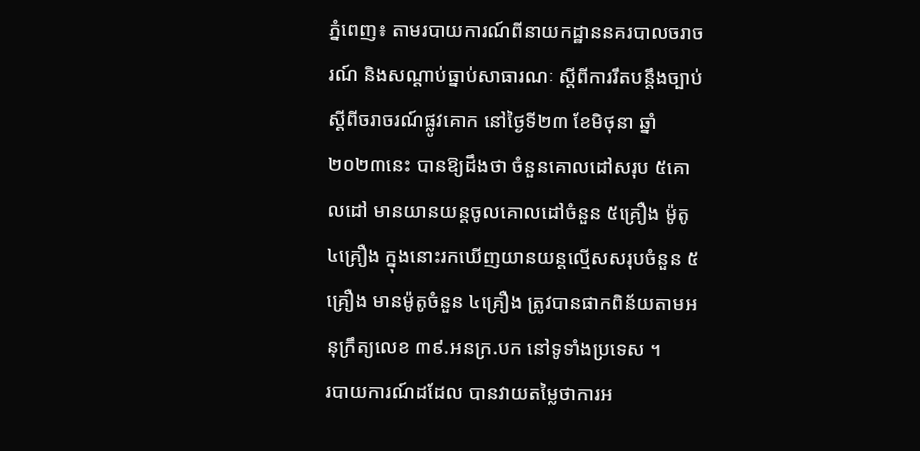ភ្នំពេញ៖ តាមរបាយការណ៍ពីនាយកដ្ឋាននគរបាលចរាចរណ៍ និងសណ្តាប់ធ្នាប់សាធារណៈ ស្តីពីការរឹតបន្ដឹងច្បាប់ស្ដីពីចរាចរណ៍ផ្លូវគោក នៅថ្ងៃទី២៣ ខែមិថុនា ឆ្នាំ២០២៣នេះ បានឱ្យដឹងថា ចំនួនគោលដៅសរុប ៥គោលដៅ មានយានយន្តចូលគោលដៅចំនួន ៥គ្រឿង ម៉ូតូ ៤គ្រឿង ក្នុងនោះរកឃើញយានយន្តល្មើសសរុបចំនួន ៥គ្រឿង មានម៉ូតូចំនួន ៤គ្រឿង ត្រូវបានផាកពិន័យតាមអនុក្រឹត្យលេខ ៣៩.អនក្រ.បក នៅទូទាំងប្រទេស ។
របាយការណ៍ដដែល បានវាយតម្លៃថាការអ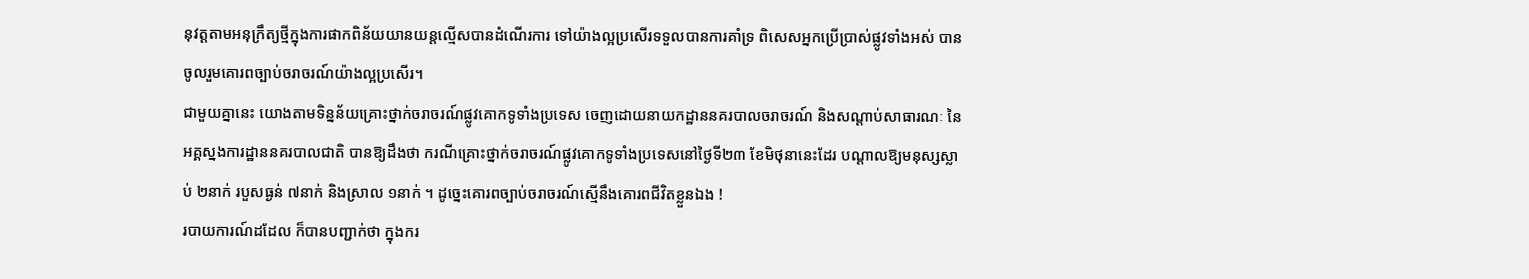នុវត្តតាមអនុក្រឹត្យថ្មីក្នុងការផាកពិន័យយានយន្តល្មើសបានដំណើរការ ទៅយ៉ាងល្អប្រសើរទទួលបានការគាំទ្រ ពិសេសអ្នកប្រើប្រាស់ផ្លូវទាំងអស់ បានចូលរួមគោរពច្បាប់ចរាចរណ៍យ៉ាងល្អប្រសើរ។
ជាមួយគ្នានេះ យោងតាមទិន្នន័យគ្រោះថ្នាក់ចរាចរណ៍ផ្លូវគោកទូទាំងប្រទេស ចេញដោយនាយកដ្ឋាននគរបាលចរាចរណ៍ និងសណ្តាប់សាធារណៈ នៃអគ្គស្នងការដ្ឋាននគរបាលជាតិ បានឱ្យដឹងថា ករណីគ្រោះថ្នាក់ចរាចរណ៍ផ្លូវគោកទូទាំងប្រទេសនៅថ្ងៃទី២៣ ខែមិថុនានេះដែរ បណ្តាលឱ្យមនុស្សស្លាប់ ២នាក់ របួសធ្ងន់ ៧នាក់ និងស្រាល ១នាក់ ។ ដូច្នេះគោរពច្បាប់ចរាចរណ៍ស្មើនឹងគោរពជីវិតខ្លួនឯង !
របាយការណ៍ដដែល ក៏បានបញ្ជាក់ថា ក្នុងករ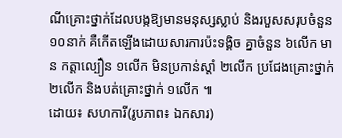ណីគ្រោះថ្នាក់ដែលបង្កឱ្យមានមនុស្សស្លាប់ និងរបួសសរុបចំនួន ១០នាក់ គឺកើតឡើងដោយសារការប៉ះទង្គិច គ្នាចំនួន ៦លើក មាន កត្តាល្បឿន ១លើក មិនប្រកាន់ស្តាំ ២លើក ប្រជែងគ្រោះថ្នាក់ ២លើក និងបត់គ្រោះថ្នាក់ ១លើក ៕
ដោយ៖ សហការី(រូបភាព៖ ឯកសារ)